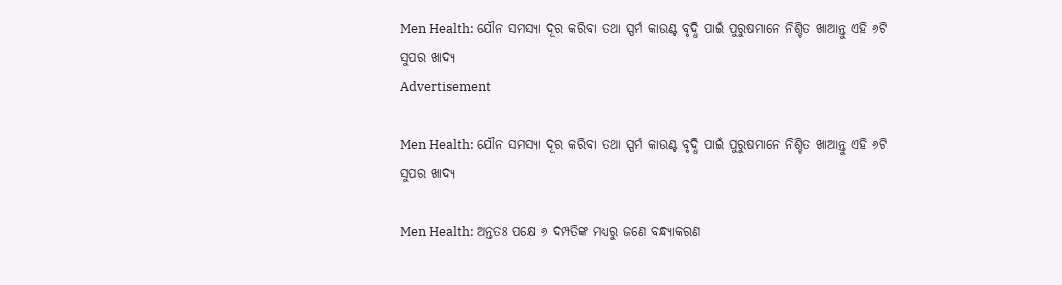Men Health: ଯୌନ ସମସ୍ୟା ଦୂର କରିବା ତଥା ସ୍ପର୍ମ କାଉଣ୍ଟ ବୃଦ୍ଧି ପାଇଁ ପୁରୁଷମାନେ ନିଶ୍ଚିତ ଖାଆନ୍ତୁ ଏହି ୬ଟି ସୁପର ଖାଦ୍ୟ
Advertisement

Men Health: ଯୌନ ସମସ୍ୟା ଦୂର କରିବା ତଥା ସ୍ପର୍ମ କାଉଣ୍ଟ ବୃଦ୍ଧି ପାଇଁ ପୁରୁଷମାନେ ନିଶ୍ଚିତ ଖାଆନ୍ତୁ ଏହି ୬ଟି ସୁପର ଖାଦ୍ୟ

Men Health: ଅନ୍ତତଃ ପକ୍ଷେ ୬ ଦମ୍ପତିଙ୍କ ମଧ୍ୟରୁ ଜଣେ ବନ୍ଧ୍ୟାକରଣ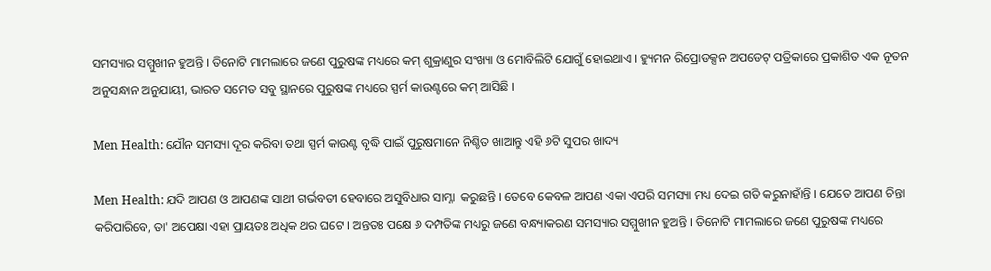ସମସ୍ୟାର ସମ୍ମୁଖୀନ ହୁଅନ୍ତି । ତିନୋଟି ମାମଲାରେ ଜଣେ ପୁରୁଷଙ୍କ ମଧ୍ୟରେ କମ୍ ଶୁକ୍ରାଣୁର ସଂଖ୍ୟା ଓ ମୋବିଲିଟି ଯୋଗୁଁ ହୋଇଥାଏ । ହ୍ୟୁମନ ରିପ୍ରୋଡକ୍ସନ ଅପଡେଟ୍ ପତ୍ରିକାରେ ପ୍ରକାଶିତ ଏକ ନୂତନ ଅନୁସନ୍ଧାନ ଅନୁଯାୟୀ, ଭାରତ ସମେତ ସବୁ ସ୍ଥାନରେ ପୁରୁଷଙ୍କ ମଧ୍ୟରେ ସ୍ପର୍ମ କାଉଣ୍ଟରେ କମ୍ ଆସିଛି ।

Men Health: ଯୌନ ସମସ୍ୟା ଦୂର କରିବା ତଥା ସ୍ପର୍ମ କାଉଣ୍ଟ ବୃଦ୍ଧି ପାଇଁ ପୁରୁଷମାନେ ନିଶ୍ଚିତ ଖାଆନ୍ତୁ ଏହି ୬ଟି ସୁପର ଖାଦ୍ୟ

Men Health: ଯଦି ଆପଣ ଓ ଆପଣଙ୍କ ସାଥୀ ଗର୍ଭବତୀ ହେବାରେ ଅସୁବିଧାର ସାମ୍ନା  କରୁଛନ୍ତି । ତେବେ କେବଳ ଆପଣ ଏକା ଏପରି ସମସ୍ୟା ମଧ୍ୟ ଦେଇ ଗତି କରୁନାହାଁନ୍ତି । ଯେତେ ଆପଣ ଚିନ୍ତା କରିପାରିବେ, ତା' ଅପେକ୍ଷା ଏହା ପ୍ରାୟତଃ ଅଧିକ ଥର ଘଟେ । ଅନ୍ତତଃ ପକ୍ଷେ ୬ ଦମ୍ପତିଙ୍କ ମଧ୍ୟରୁ ଜଣେ ବନ୍ଧ୍ୟାକରଣ ସମସ୍ୟାର ସମ୍ମୁଖୀନ ହୁଅନ୍ତି । ତିନୋଟି ମାମଲାରେ ଜଣେ ପୁରୁଷଙ୍କ ମଧ୍ୟରେ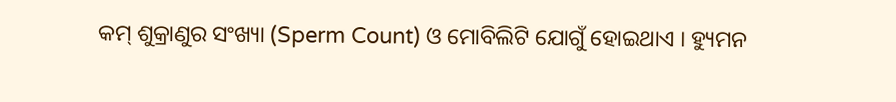କମ୍ ଶୁକ୍ରାଣୁର ସଂଖ୍ୟା (Sperm Count) ଓ ମୋବିଲିଟି ଯୋଗୁଁ ହୋଇଥାଏ । ହ୍ୟୁମନ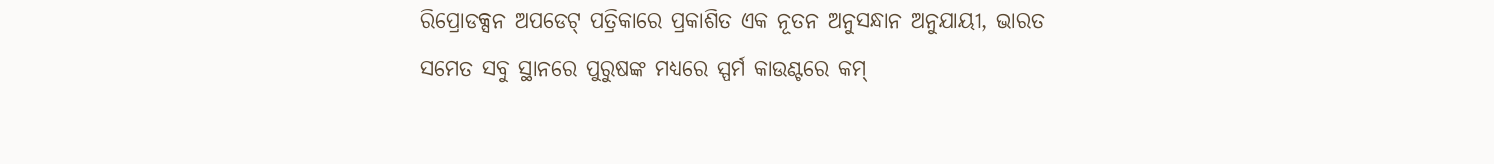ରିପ୍ରୋଡକ୍ସନ ଅପଡେଟ୍ ପତ୍ରିକାରେ ପ୍ରକାଶିତ ଏକ ନୂତନ ଅନୁସନ୍ଧାନ ଅନୁଯାୟୀ, ଭାରତ ସମେତ ସବୁ ସ୍ଥାନରେ ପୁରୁଷଙ୍କ ମଧ୍ୟରେ ସ୍ପର୍ମ କାଉଣ୍ଟରେ କମ୍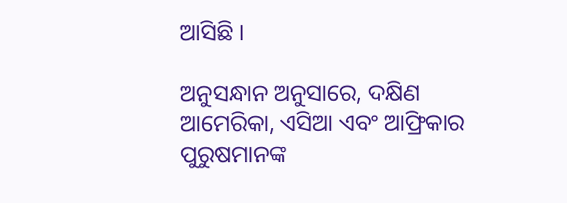ଆସିଛି ।

ଅନୁସନ୍ଧାନ ଅନୁସାରେ, ଦକ୍ଷିଣ ଆମେରିକା, ଏସିଆ ଏବଂ ଆଫ୍ରିକାର ପୁରୁଷମାନଙ୍କ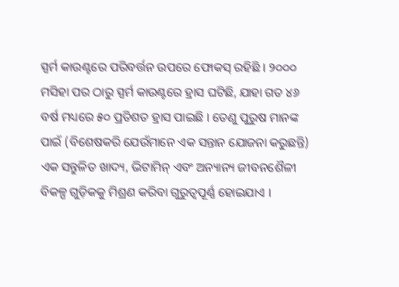ସ୍ପର୍ମ କାଉଣ୍ଟରେ ପରିବର୍ତ୍ତନ ଉପରେ ଫୋକସ୍ ରହିଛି । ୨୦୦୦ ମସିହା ପର ଠାରୁ ସ୍ପର୍ମ କାଉଣ୍ଟରେ ହ୍ରାସ ଘଟିଛି, ଯାହା ଗତ ୪୬ ବର୍ଷ ମଧ୍ୟରେ ୫୦ ପ୍ରତିଶତ ହ୍ରାସ ପାଇଛି । ତେଣୁ ପୁରୁଷ ମାନଙ୍କ ପାଇଁ (ବିଶେଷକରି ଯେଉଁମାନେ ଏକ ସନ୍ତାନ ଯୋଜନା କରୁଛନ୍ତି) ଏକ ସନ୍ତୁଳିତ ଖାଦ୍ୟ, ଭିଟାମିନ୍ ଏବଂ ଅନ୍ୟାନ୍ୟ ଜୀବନଶୈଳୀ ବିକଳ୍ପ ଗୁଡ଼ିକକୁ ମିଶ୍ରଣ କରିବା ଗୁରୁତ୍ୱପୂର୍ଣ୍ଣ ହୋଇଯାଏ ।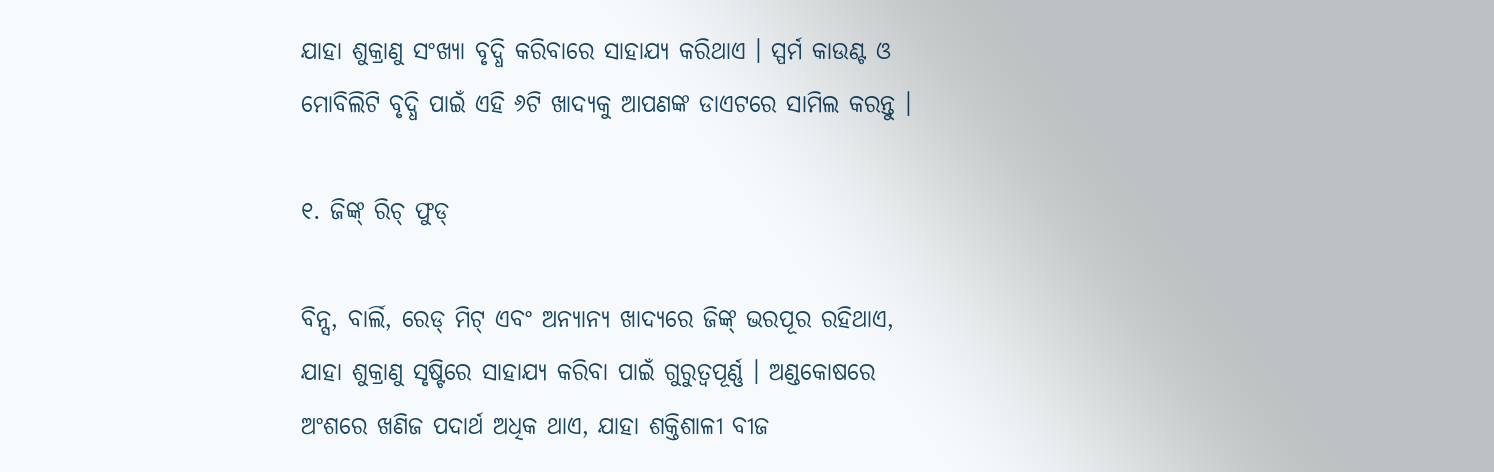ଯାହା ଶୁକ୍ରାଣୁ ସଂଖ୍ୟା ବୃଦ୍ଧି କରିବାରେ ସାହାଯ୍ୟ କରିଥାଏ । ସ୍ପର୍ମ କାଉଣ୍ଟ ଓ ମୋବିଲିଟି ବୃଦ୍ଧି ପାଇଁ ଏହି ୬ଟି ଖାଦ୍ୟକୁ ଆପଣଙ୍କ ଡାଏଟରେ ସାମିଲ କରନ୍ତୁ ।

୧. ଜିଙ୍କ୍ ରିଚ୍ ଫୁଡ୍

ବିନ୍ସ, ବାର୍ଲି, ରେଡ୍ ମିଟ୍ ଏବଂ ଅନ୍ୟାନ୍ୟ ଖାଦ୍ୟରେ ଜିଙ୍କ୍ ଭରପୂର ରହିଥାଏ, ଯାହା ଶୁକ୍ରାଣୁ ସୃଷ୍ଟିରେ ସାହାଯ୍ୟ କରିବା ପାଇଁ ଗୁରୁତ୍ୱପୂର୍ଣ୍ଣ । ଅଣ୍ଡକୋଷରେ ଅଂଶରେ ଖଣିଜ ପଦାର୍ଥ ଅଧିକ ଥାଏ, ଯାହା ଶକ୍ତିଶାଳୀ ବୀଜ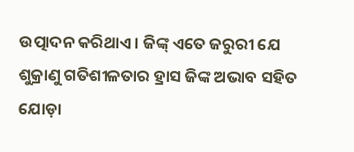ଉତ୍ପାଦନ କରିଥାଏ । ଜିଙ୍କ୍ ଏତେ ଜରୁରୀ ଯେ ଶୁକ୍ରାଣୁ ଗତିଶୀଳତାର ହ୍ରାସ ଜିଙ୍କ ଅଭାବ ସହିତ ଯୋଡ଼ା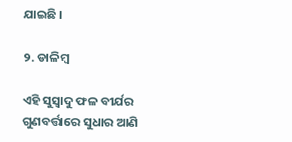ଯାଇଛି ।

୨. ଡାଳିମ୍ବ

ଏହି ସୁସ୍ବାଦୁ ଫଳ ବୀର୍ଯର ଗୁଣବର୍ତ୍ତାରେ ସୁଧାର ଆଣି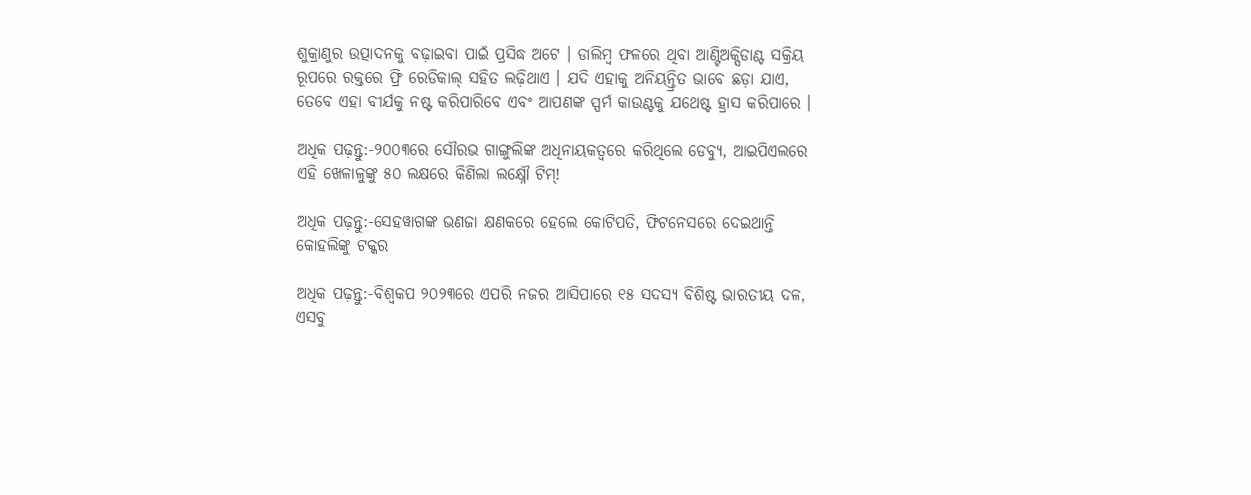ଶୁକ୍ରାଣୁର ଉତ୍ପାଦନକୁ ବଢ଼ାଇବା ପାଇଁ ପ୍ରସିଦ୍ଧ ଅଟେ । ଡାଲିମ୍ୱ ଫଳରେ ଥିବା ଆଣ୍ଟିଅକ୍ସିଡାଣ୍ଟ ସକ୍ରିୟ ରୂପରେ ରକ୍ତରେ ଫ୍ରି ରେଡିକାଲ୍ ସହିତ ଲଢ଼ିଥାଏ । ଯଦି ଏହାକୁ ଅନିୟନ୍ତ୍ରିତ ଭାବେ ଛଡ଼ା ଯାଏ, ତେବେ ଏହା ବୀର୍ଯକୁ ନଷ୍ଟ କରିପାରିବେ ଏବଂ ଆପଣଙ୍କ ସ୍ପର୍ମ କାଉଣ୍ଟକୁ ଯଥେଷ୍ଟ ହ୍ରାସ କରିପାରେ ।

ଅଧିକ ପଢ଼ନ୍ତୁ:-୨୦୦୩ରେ ସୌରଭ ଗାଙ୍ଗୁଲିଙ୍କ ଅଧିନାୟକତ୍ୱରେ କରିଥିଲେ ଡେବ୍ୟୁ, ଆଇପିଏଲରେ ଏହି ଖେଳାଳୁଙ୍କୁ ୫୦ ଲକ୍ଷରେ କିଣିଲା ଲକ୍ଷ୍ନୌ ଟିମ୍!

ଅଧିକ ପଢ଼ନ୍ତୁ:-ସେହୱାଗଙ୍କ ଭଣଜା କ୍ଷଣକରେ ହେଲେ କୋଟିପତି, ଫିଟନେସରେ ଦେଇଥାନ୍ତି କୋହଲିଙ୍କୁ ଟକ୍କର

ଅଧିକ ପଢ଼ନ୍ତୁ:-ବିଶ୍ୱକପ ୨୦୨୩ରେ ଏପରି ନଜର ଆସିପାରେ ୧୫ ସଦସ୍ୟ ବିଶିଷ୍ଟ ଭାରତୀୟ ଦଳ, ଏସବୁ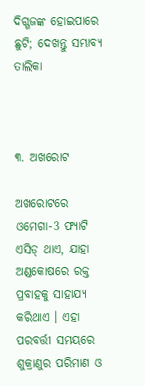ଦିଗ୍ଗଜଙ୍କ ହୋଇପାରେ ଛୁଟି; ଦେଖନ୍ତୁ ସମ୍ଭାବ୍ୟ ତାଲିକା



୩. ଅଖରୋଟ

ଅଖରୋଟରେ ଓମେଗା-3 ଫ୍ୟାଟି ଏସିଡ୍ ଥାଏ, ଯାହା ଅଣ୍ଡକୋଷରେ ରକ୍ତ ପ୍ରବାହକୁ ସାହାଯ୍ୟ କରିଥାଏ । ଏହା ପରବର୍ତ୍ତୀ ସମୟରେ ଶୁକ୍ରାଣୁର ପରିମାଣ ଓ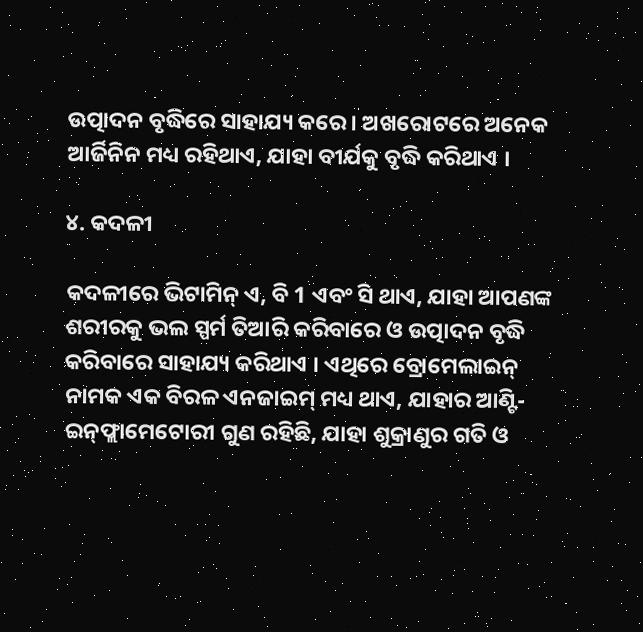ଉତ୍ପାଦନ ବୃଦ୍ଧିରେ ସାହାଯ୍ୟ କରେ । ଅଖରୋଟରେ ଅନେକ ଆର୍ଜିନିନ ମଧ୍ୟ ରହିଥାଏ, ଯାହା ବୀର୍ଯକୁ ବୃଦ୍ଧି କରିଥାଏ ।

୪. କଦଳୀ

କଦଳୀରେ ଭିଟାମିନ୍ ଏ, ବି 1 ଏବଂ ସି ଥାଏ, ଯାହା ଆପଣଙ୍କ ଶରୀରକୁ ଭଲ ସ୍ପର୍ମ ତିଆରି କରିବାରେ ଓ ଉତ୍ପାଦନ ବୃଦ୍ଧି କରିବାରେ ସାହାଯ୍ୟ କରିଥାଏ । ଏଥିରେ ବ୍ରୋମେଲାଇନ୍ ନାମକ ଏକ ବିରଳ ଏନଜାଇମ୍ ମଧ୍ୟ ଥାଏ, ଯାହାର ଆଣ୍ଟି-ଇନ୍‌ଫ୍ଲାମେଟୋରୀ ଗୁଣ ରହିଛି, ଯାହା ଶୁକ୍ରାଣୁର ଗତି ଓ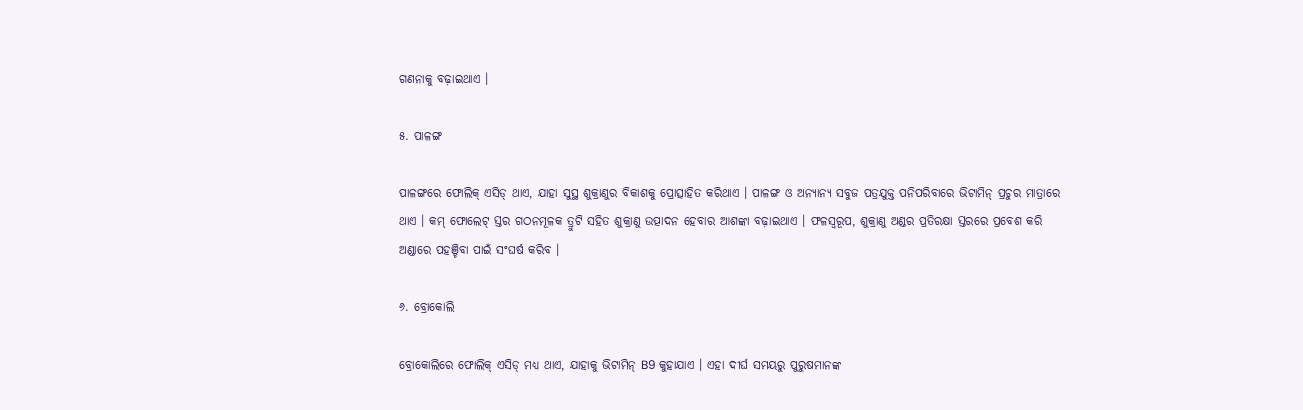ଗଣନାକୁ ବଢ଼ାଇଥାଏ ।

୫. ପାଳଙ୍ଗ

ପାଳଙ୍ଗରେ ଫୋଲିକ୍ ଏସିଡ୍ ଥାଏ, ଯାହା ସୁସ୍ଥ ଶୁକ୍ରାଣୁର ବିକାଶକୁ ପ୍ରୋତ୍ସାହିତ କରିଥାଏ । ପାଳଙ୍ଗ ଓ ଅନ୍ୟାନ୍ୟ ସବୁଜ ପତ୍ରଯୁକ୍ତ ପନିପରିବାରେ ଭିଟାମିନ୍ ପ୍ରଚୁର ମାତ୍ରାରେ ଥାଏ । କମ୍ ଫୋଲେଟ୍ ସ୍ତର ଗଠନମୂଳକ ତ୍ରୁଟି ସହିତ ଶୁକ୍ରାଣୁ ଉତ୍ପାଦନ ହେବାର ଆଶଙ୍କା ବଢ଼ାଇଥାଏ । ଫଳସ୍ୱରୂପ, ଶୁକ୍ରାଣୁ ଅଣ୍ଡର ପ୍ରତିରକ୍ଷା ସ୍ତରରେ ପ୍ରବେଶ କରି ଅଣ୍ଡାରେ ପହଞ୍ଚିବା ପାଇଁ ସଂଘର୍ଷ କରିବ ।

୬. ବ୍ରୋକୋଲି

ବ୍ରୋକୋଲିରେ ଫୋଲିକ୍ ଏସିଡ୍ ମଧ୍ୟ ଥାଏ, ଯାହାକୁ ଭିଟାମିନ୍ B9 କୁହାଯାଏ । ଏହା ଦୀର୍ଘ ସମୟରୁ ପୁରୁଷମାନଙ୍କ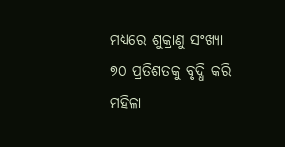ମଧ୍ୟରେ ଶୁକ୍ରାଣୁ ସଂଖ୍ୟା ୭୦ ପ୍ରତିଶତକୁ ବୃଦ୍ଧି କରି ମହିଳା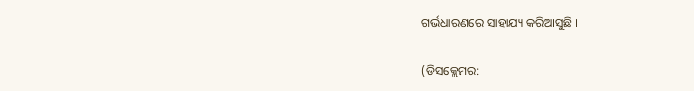ଗର୍ଭଧାରଣରେ ସାହାଯ୍ୟ କରିଆସୁଛି ।

(ଡିସକ୍ଲେମର: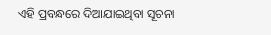ଏହି ପ୍ରବନ୍ଧରେ ଦିଆଯାଇଥିବା ସୂଚନା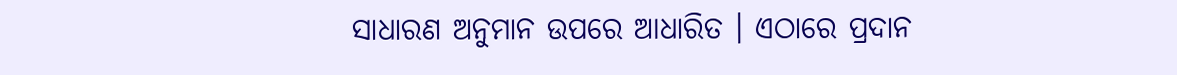ସାଧାରଣ ଅନୁମାନ ଉପରେ ଆଧାରିତ । ଏଠାରେ ପ୍ରଦାନ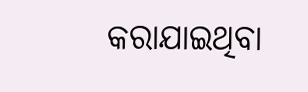କରାଯାଇଥିବା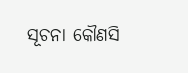ସୂଚନା କୌଣସି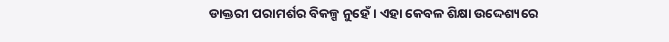ଡାକ୍ତରୀ ପରାମର୍ଶର ବିକଳ୍ପ ନୁହେଁ । ଏହା କେବଳ ଶିକ୍ଷା ଉଦ୍ଦେଶ୍ୟରେ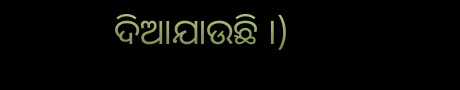ଦିଆଯାଉଛି ।)